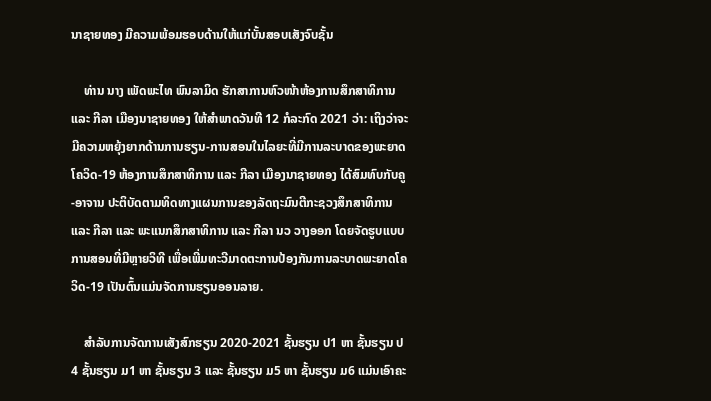ນາຊາຍທອງ ມີຄວາມພ້ອມຮອບດ້ານໃຫ້ແກ່ບັ້ນສອບເສັງຈົບຊັ້ນ

    ທ່ານ ນາງ ເພັດພະໄທ ພົນລາມິດ ຮັກສາການຫົວໜ້າຫ້ອງການສຶກສາທິການ ແລະ ກີລາ ເມືອງນາຊາຍທອງ ໃຫ້ສໍາພາດວັນທີ 12 ກໍລະກົດ 2021 ວ່າ: ເຖິງວ່າຈະມີຄວາມຫຍຸ້ງຍາກດ້ານການຮຽນ-ການສອນໃນໄລຍະທີ່ມີການລະບາດຂອງພະຍາດໂຄວິດ-19 ຫ້ອງການສຶກສາທິການ ແລະ ກີລາ ເມືອງນາຊາຍທອງ ໄດ້ສົມທົບກັບຄູ-ອາຈານ ປະຕິບັດຕາມທິດທາງແຜນການຂອງລັດຖະມົນຕີກະຊວງສຶກສາທິການ ແລະ ກີລາ ແລະ ພະແນກສຶກສາທິການ ແລະ ກີລາ ນວ ວາງອອກ ໂດຍຈັດຮູບແບບການສອນທີ່ມີຫຼາຍວິທີ ເພື່ອເພີ່ມທະວີມາດຕະການປ້ອງກັນການລະບາດພະຍາດໂຄວິດ-19 ເປັນຕົ້ນແມ່ນຈັດການຮຽນອອນລາຍ.

    ສໍາລັບການຈັດການເສັງສົກຮຽນ 2020-2021 ຊັ້ນຮຽນ ປ1 ຫາ ຊັ້ນຮຽນ ປ4 ຊັ້ນຮຽນ ມ1 ຫາ ຊັ້ນຮຽນ 3 ແລະ ຊັ້ນຮຽນ ມ5 ຫາ ຊັ້ນຮຽນ ມ6 ແມ່ນເອົາຄະ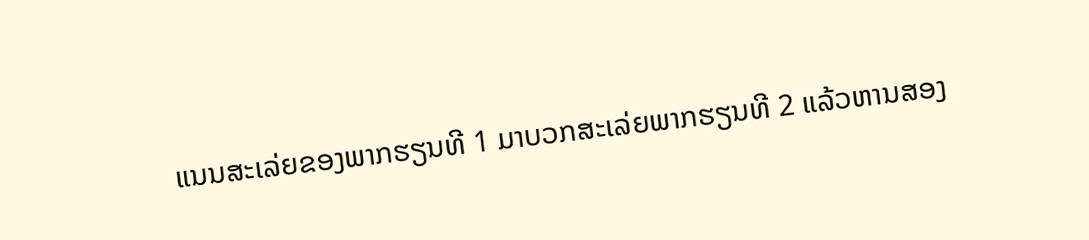ແນນສະເລ່ຍຂອງພາກຮຽນທີ 1 ມາບວກສະເລ່ຍພາກຮຽນທີ 2 ແລ້ວຫານສອງ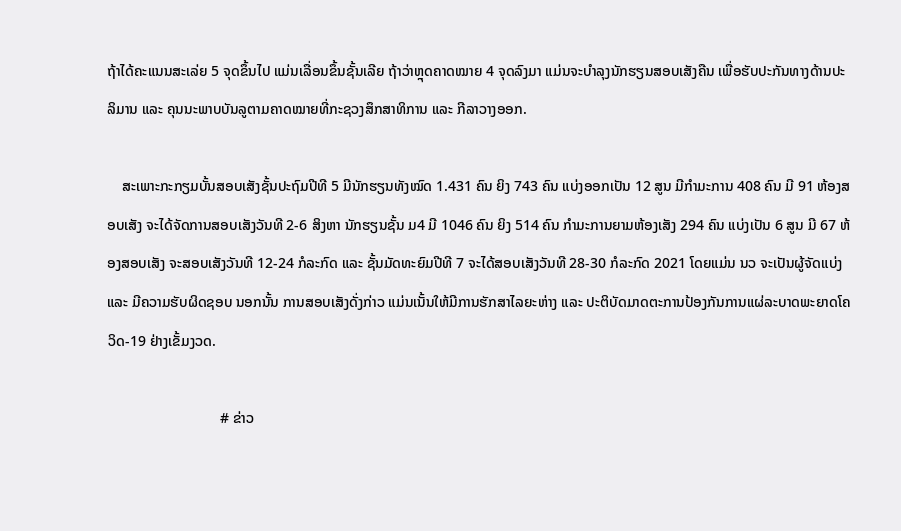ຖ້າໄດ້ຄະແນນສະເລ່ຍ 5 ຈຸດຂຶ້ນໄປ ແມ່ນເລື່ອນຂຶ້ນຊັ້ນເລີຍ ຖ້າວ່າຫຼຸດຄາດໝາຍ 4 ຈຸດລົງມາ ແມ່ນຈະບໍາລຸງນັກຮຽນສອບເສັງຄືນ ເພື່ອຮັບປະກັນທາງດ້ານປະລິມານ ແລະ ຄຸນນະພາບບັນລູຕາມຄາດໝາຍທີ່ກະຊວງສຶກສາທິການ ແລະ ກີລາວາງອອກ.

    ສະເພາະກະກຽມບັ້ນສອບເສັງຊັ້ນປະຖົມປີທີ 5 ມີນັກຮຽນທັງໝົດ 1.431 ຄົນ ຍິງ 743 ຄົນ ແບ່ງອອກເປັນ 12 ສູນ ມີກໍາມະການ 408 ຄົນ ມີ 91 ຫ້ອງສອບເສັງ ຈະໄດ້ຈັດການສອບເສັງວັນທີ 2-6 ສິງຫາ ນັກຮຽນຊັ້ນ ມ4 ມີ 1046 ຄົນ ຍິງ 514 ຄົນ ກໍາມະການຍາມຫ້ອງເສັງ 294 ຄົນ ແບ່ງເປັນ 6 ສູນ ມີ 67 ຫ້ອງສອບເສັງ ຈະສອບເສັງວັນທີ 12-24 ກໍລະກົດ ແລະ ຊັ້ນມັດທະຍົມປີທີ 7 ຈະໄດ້ສອບເສັງວັນທີ 28-30 ກໍລະກົດ 2021 ໂດຍແມ່ນ ນວ ຈະເປັນຜູ້ຈັດແບ່ງ ແລະ ມີຄວາມຮັບຜິດຊອບ ນອກນັ້ນ ການສອບເສັງດັ່ງກ່າວ ແມ່ນເນັ້ນໃຫ້ມີການຮັກສາໄລຍະຫ່າງ ແລະ ປະຕິບັດມາດຕະການປ້ອງກັນການແຜ່ລະບາດພະຍາດໂຄວິດ-19 ຢ່າງເຂັ້ມງວດ.

                               # ຂ່າວ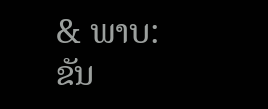& ພາບ:  ຂັນ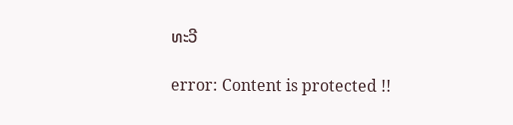ທະວີ

error: Content is protected !!